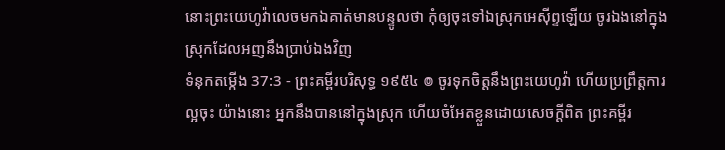នោះព្រះយេហូវ៉ាលេចមកឯគាត់មានបន្ទូលថា កុំឲ្យចុះទៅឯស្រុកអេស៊ីព្ទឡើយ ចូរឯងនៅក្នុងស្រុកដែលអញនឹងប្រាប់ឯងវិញ
ទំនុកតម្កើង 37:3 - ព្រះគម្ពីរបរិសុទ្ធ ១៩៥៤ ៙ ចូរទុកចិត្តនឹងព្រះយេហូវ៉ា ហើយប្រព្រឹត្តការល្អចុះ យ៉ាងនោះ អ្នកនឹងបាននៅក្នុងស្រុក ហើយចំអែតខ្លួនដោយសេចក្ដីពិត ព្រះគម្ពីរ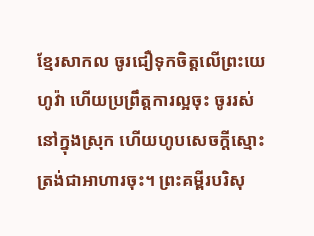ខ្មែរសាកល ចូរជឿទុកចិត្តលើព្រះយេហូវ៉ា ហើយប្រព្រឹត្តការល្អចុះ ចូររស់នៅក្នុងស្រុក ហើយហូបសេចក្ដីស្មោះត្រង់ជាអាហារចុះ។ ព្រះគម្ពីរបរិសុ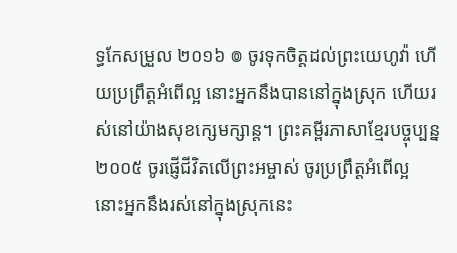ទ្ធកែសម្រួល ២០១៦ ៙ ចូរទុកចិត្តដល់ព្រះយេហូវ៉ា ហើយប្រព្រឹត្តអំពើល្អ នោះអ្នកនឹងបាននៅក្នុងស្រុក ហើយរស់នៅយ៉ាងសុខក្សេមក្សាន្ត។ ព្រះគម្ពីរភាសាខ្មែរបច្ចុប្បន្ន ២០០៥ ចូរផ្ញើជីវិតលើព្រះអម្ចាស់ ចូរប្រព្រឹត្តអំពើល្អ នោះអ្នកនឹងរស់នៅក្នុងស្រុកនេះ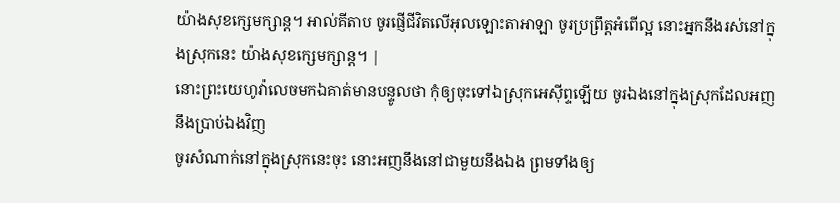យ៉ាងសុខក្សេមក្សាន្ត។ អាល់គីតាប ចូរផ្ញើជីវិតលើអុលឡោះតាអាឡា ចូរប្រព្រឹត្តអំពើល្អ នោះអ្នកនឹងរស់នៅក្នុងស្រុកនេះ យ៉ាងសុខក្សេមក្សាន្ត។ |
នោះព្រះយេហូវ៉ាលេចមកឯគាត់មានបន្ទូលថា កុំឲ្យចុះទៅឯស្រុកអេស៊ីព្ទឡើយ ចូរឯងនៅក្នុងស្រុកដែលអញនឹងប្រាប់ឯងវិញ
ចូរសំណាក់នៅក្នុងស្រុកនេះចុះ នោះអញនឹងនៅជាមួយនឹងឯង ព្រមទាំងឲ្យ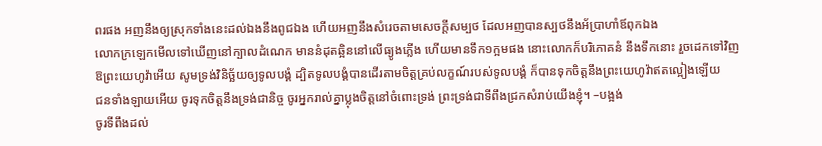ពរផង អញនឹងឲ្យស្រុកទាំងនេះដល់ឯងនឹងពូជឯង ហើយអញនឹងសំរេចតាមសេចក្ដីសម្បថ ដែលអញបានស្បថនឹងអ័ប្រាហាំឪពុកឯង
លោកក្រឡេកមើលទៅឃើញនៅក្បាលដំណេក មាននំដុតឆ្អិននៅលើធ្យូងភ្លើង ហើយមានទឹក១ក្អមផង នោះលោកក៏បរិភោគនំ នឹងទឹកនោះ រួចដេកទៅវិញ
ឱព្រះយេហូវ៉ាអើយ សូមទ្រង់វិនិច្ឆ័យឲ្យទូលបង្គំ ដ្បិតទូលបង្គំបានដើរតាមចិត្តគ្រប់លក្ខណ៍របស់ទូលបង្គំ ក៏បានទុកចិត្តនឹងព្រះយេហូវ៉ាឥតល្អៀងឡើយ
ជនទាំងឡាយអើយ ចូរទុកចិត្តនឹងទ្រង់ជានិច្ច ចូរអ្នករាល់គ្នាប្លុងចិត្តនៅចំពោះទ្រង់ ព្រះទ្រង់ជាទីពឹងជ្រកសំរាប់យើងខ្ញុំ។ –បង្អង់
ចូរទីពឹងដល់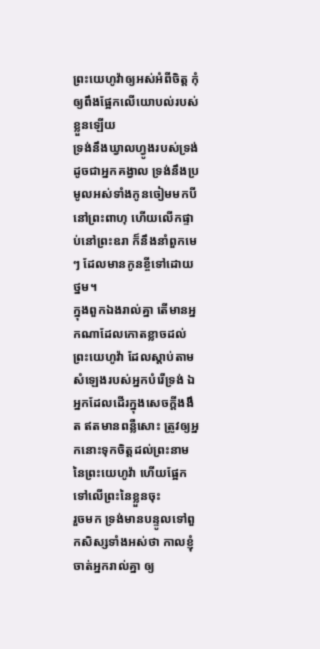ព្រះយេហូវ៉ាឲ្យអស់អំពីចិត្ត កុំឲ្យពឹងផ្អែកលើយោបល់របស់ខ្លួនឡើយ
ទ្រង់នឹងឃ្វាលហ្វូងរបស់ទ្រង់ ដូចជាអ្នកគង្វាល ទ្រង់នឹងប្រមូលអស់ទាំងកូនចៀមមកបីនៅព្រះពាហុ ហើយលើកផ្ទាប់នៅព្រះឧរា ក៏នឹងនាំពួកមេៗ ដែលមានកូនខ្ចីទៅដោយថ្នម។
ក្នុងពួកឯងរាល់គ្នា តើមានអ្នកណាដែលកោតខ្លាចដល់ព្រះយេហូវ៉ា ដែលស្តាប់តាមសំឡេងរបស់អ្នកបំរើទ្រង់ ឯអ្នកដែលដើរក្នុងសេចក្ដីងងឹត ឥតមានពន្លឺសោះ ត្រូវឲ្យអ្នកនោះទុកចិត្តដល់ព្រះនាមនៃព្រះយេហូវ៉ា ហើយផ្អែកទៅលើព្រះនៃខ្លួនចុះ
រួចមក ទ្រង់មានបន្ទូលទៅពួកសិស្សទាំងអស់ថា កាលខ្ញុំចាត់អ្នករាល់គ្នា ឲ្យ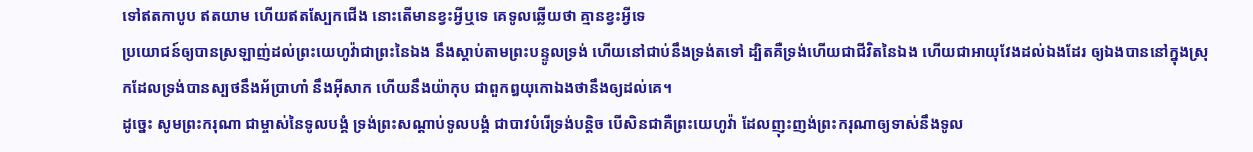ទៅឥតកាបូប ឥតយាម ហើយឥតស្បែកជើង នោះតើមានខ្វះអ្វីឬទេ គេទូលឆ្លើយថា គ្មានខ្វះអ្វីទេ
ប្រយោជន៍ឲ្យបានស្រឡាញ់ដល់ព្រះយេហូវ៉ាជាព្រះនៃឯង នឹងស្តាប់តាមព្រះបន្ទូលទ្រង់ ហើយនៅជាប់នឹងទ្រង់តទៅ ដ្បិតគឺទ្រង់ហើយជាជីវិតនៃឯង ហើយជាអាយុវែងដល់ឯងដែរ ឲ្យឯងបាននៅក្នុងស្រុកដែលទ្រង់បានស្បថនឹងអ័ប្រាហាំ នឹងអ៊ីសាក ហើយនឹងយ៉ាកុប ជាពួកឰយុកោឯងថានឹងឲ្យដល់គេ។
ដូច្នេះ សូមព្រះករុណា ជាម្ចាស់នៃទូលបង្គំ ទ្រង់ព្រះសណ្តាប់ទូលបង្គំ ជាបាវបំរើទ្រង់បន្តិច បើសិនជាគឺព្រះយេហូវ៉ា ដែលញុះញង់ព្រះករុណាឲ្យទាស់នឹងទូល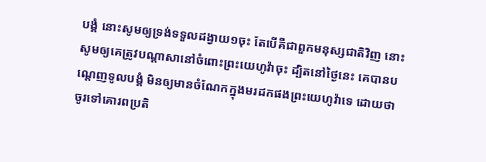បង្គំ នោះសូមឲ្យទ្រង់ទទួលដង្វាយ១ចុះ តែបើគឺជាពួកមនុស្សជាតិវិញ នោះសូមឲ្យគេត្រូវបណ្តាសានៅចំពោះព្រះយេហូវ៉ាចុះ ដ្បិតនៅថ្ងៃនេះ គេបានបណ្តេញទូលបង្គំ មិនឲ្យមានចំណែកក្នុងមរដកផងព្រះយេហូវ៉ាទេ ដោយថា ចូរទៅគោរពប្រតិ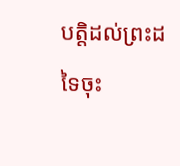បត្តិដល់ព្រះដទៃចុះ